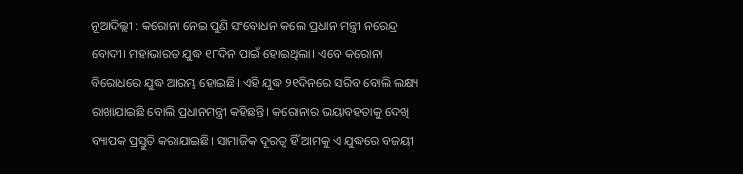ନୂଆଦିଲ୍ଲୀ : କରୋନା ନେଇ ପୁଣି ସଂବୋଧନ କଲେ ପ୍ରଧାନ ମନ୍ତ୍ରୀ ନରେନ୍ଦ୍ର ବୋଦୀ। ମହାଭାରତ ଯୁଦ୍ଧ ୧୮ଦିନ ପାଇଁ ହୋଇଥିଲା। ଏବେ କରୋନା ବିରୋଧରେ ଯୁଦ୍ଧ ଆରମ୍ଭ ହୋଇଛି। ଏହି ଯୁଦ୍ଧ ୨୧ଦିନରେ ସରିବ ବୋଲି ଲକ୍ଷ୍ୟ ରାଖାଯାଇଛି ବୋଲି ପ୍ରଧାନମନ୍ତ୍ରୀ କହିଛନ୍ତି। କରୋନାର ଭୟାବହତାକୁ ଦେଖି ବ୍ୟାପକ ପ୍ରସ୍ତୁତି କରାଯାଇଛି। ସାମାଜିକ ଦୂରତ୍ୱ ହିଁ ଆମକୁ ଏ ଯୁଦ୍ଧରେ ବଜୟୀ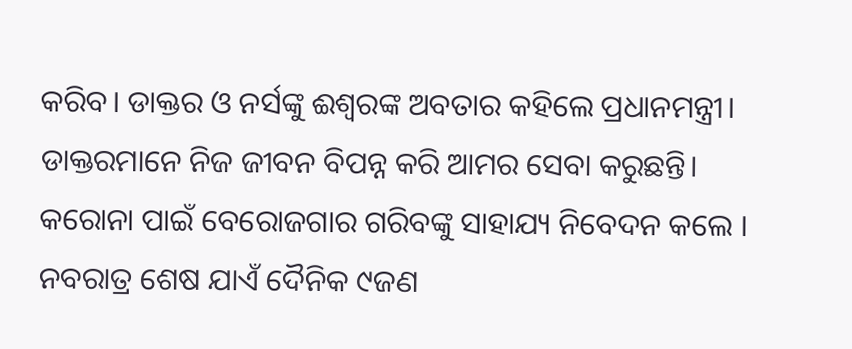କରିବ। ଡାକ୍ତର ଓ ନର୍ସଙ୍କୁ ଈଶ୍ୱରଙ୍କ ଅବତାର କହିଲେ ପ୍ରଧାନମନ୍ତ୍ରୀ। ଡାକ୍ତରମାନେ ନିଜ ଜୀବନ ବିପନ୍ନ କରି ଆମର ସେବା କରୁଛନ୍ତି। କରୋନା ପାଇଁ ବେରୋଜଗାର ଗରିବଙ୍କୁ ସାହାଯ୍ୟ ନିବେଦନ କଲେ । ନବରାତ୍ର ଶେଷ ଯାଏଁ ଦୈନିକ ୯ଜଣ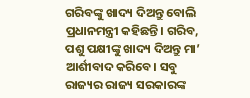ଗରିବଙ୍କୁ ଖାଦ୍ୟ ଦିଅନ୍ତୁ ବୋଲି ପ୍ରଧାନମନ୍ତ୍ରୀ କହିଛନ୍ତି। ଗରିବ, ପଶୁ ପକ୍ଷୀଙ୍କୁ ଖାଦ୍ୟ ଦିଅନ୍ତୁ ମା’ ଆର୍ଶୀବାଦ କରିବେ। ସବୁ ରାଜ୍ୟର ରାଜ୍ୟ ସରକାରଙ୍କ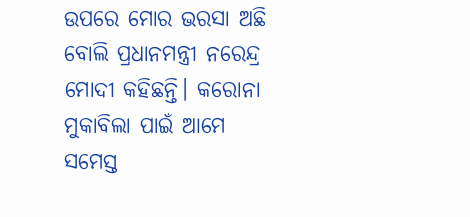ଉପରେ ମୋର ଭରସା ଅଛି ବୋଲି ପ୍ରଧାନମନ୍ତ୍ରୀ ନରେନ୍ଦ୍ର ମୋଦୀ କହିଛନ୍ତି। କରୋନା ମୁକାବିଲା ପାଇଁ ଆମେ ସମେସ୍ତ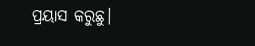ପ୍ରୟାସ କରୁଛୁ।